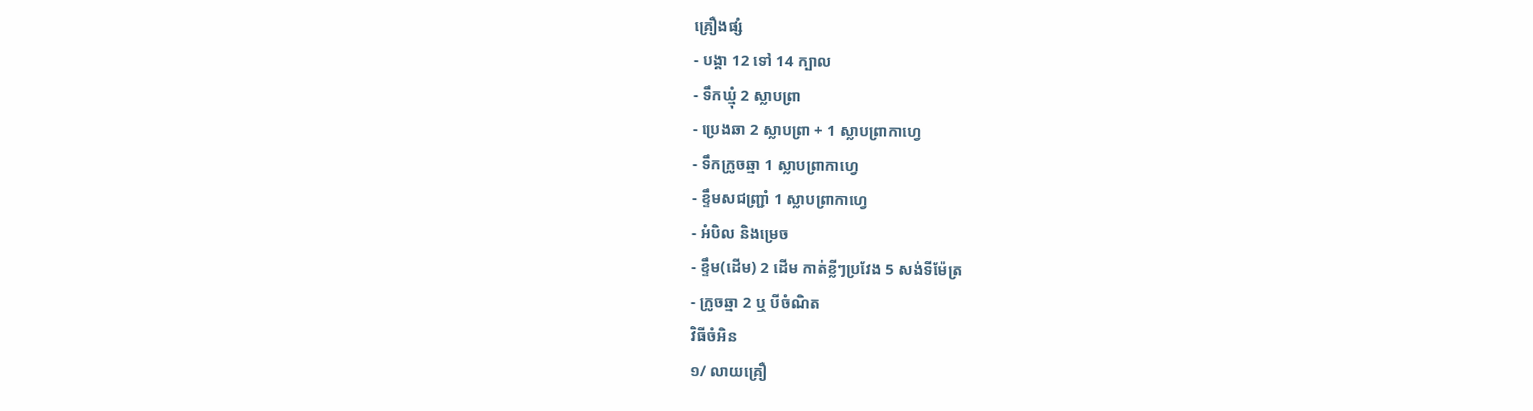គ្រឿងផ្សំ
- បង្គា 12 ទៅ 14 ក្បាល
- ទឹកឃ្មុំ 2 ស្លាបព្រា
- ប្រេងឆា 2 ស្លាបព្រា + 1 ស្លាបព្រាកាហ្វេ
- ទឹកក្រូចឆ្មា 1 ស្លាបព្រាកាហ្វេ
- ខ្ទឹមសជញ្ជ្រាំ 1 ស្លាបព្រាកាហ្វេ
- អំបិល និងម្រេច
- ខ្ទឹម(ដើម) 2 ដើម កាត់ខ្លីៗប្រវែង 5 សង់ទីម៉ែត្រ
- ក្រូចឆ្មា 2 ឬ បីចំណិត
វិធីចំអិន
១/ លាយគ្រឿ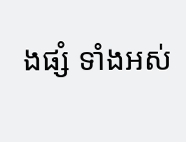ងផ្សំ ទាំងអស់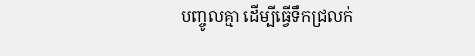បញ្ចូលគ្មា ដើម្បីធ្វើទឹកជ្រលក់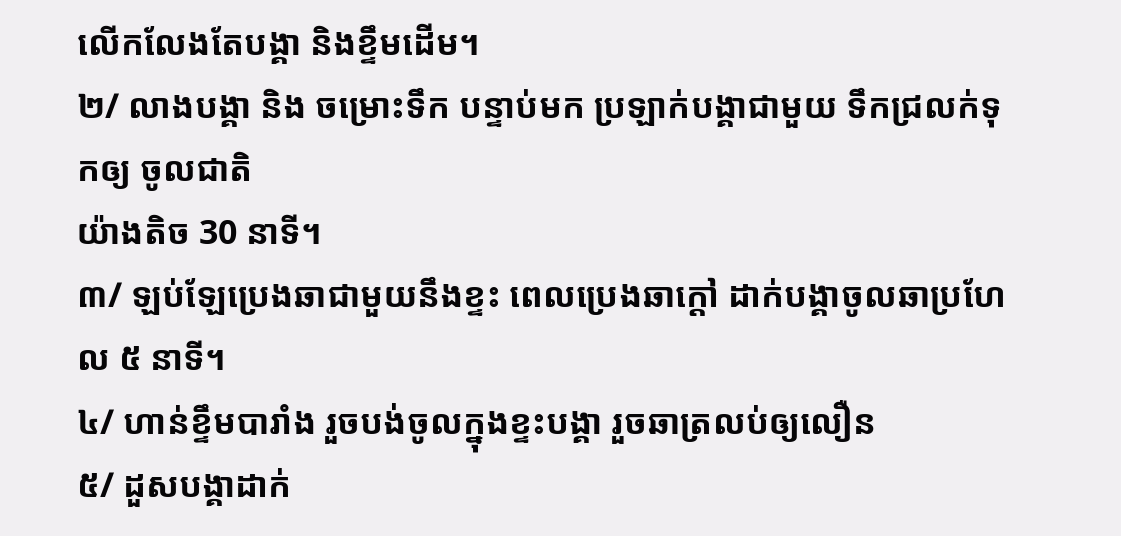លើកលែងតែបង្គា និងខ្ទឹមដើម។
២/ លាងបង្គា និង ចម្រោះទឹក បន្ទាប់មក ប្រឡាក់បង្គាជាមួយ ទឹកជ្រលក់ទុកឲ្យ ចូលជាតិ
យ៉ាងតិច 30 នាទី។
៣/ ឡប់ឡែប្រេងឆាជាមួយនឹងខ្ទះ ពេលប្រេងឆាក្តៅ ដាក់បង្គាចូលឆាប្រហែល ៥ នាទី។
៤/ ហាន់ខ្ទឹមបារាំង រួចបង់ចូលក្នុងខ្ទះបង្គា រួចឆាត្រលប់ឲ្យលឿន
៥/ ដួសបង្គាដាក់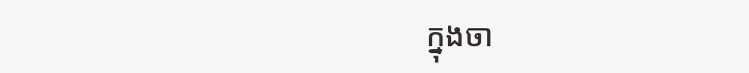ក្នុងចា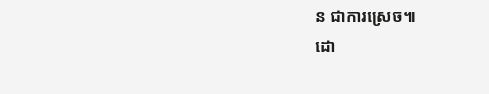ន ជាការស្រេច៕
ដោ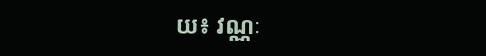យ៖ វណ្ណៈ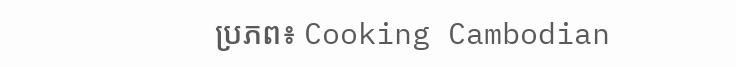ប្រភព៖ Cooking Cambodian